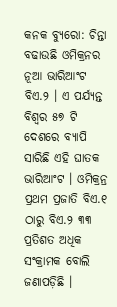କନକ ବ୍ୟୁରୋ: ଚିନ୍ତା ବଢାଉଛି ଓମିକ୍ରନର ନୂଆ ଭାରିଆଂଟ ବିଏ.୨ । ଏ ପର୍ଯ୍ୟନ୍ତ ବିଶ୍ୱର ୫୭ ଟି ଦେଶରେ ବ୍ୟାପି ସାରିଛି ଏହି ଘାତକ ଭାରିଆଂଟ । ଓମିକ୍ରନ୍ର ପ୍ରଥମ ପ୍ରଜାତି ବିଏ.୧ ଠାରୁ ବିଏ.୨ ୩୩ ପ୍ରତିଶତ ଅଧିକ ସଂକ୍ରାମକ ବୋଲି ଜଣାପଡ଼ିଛି ।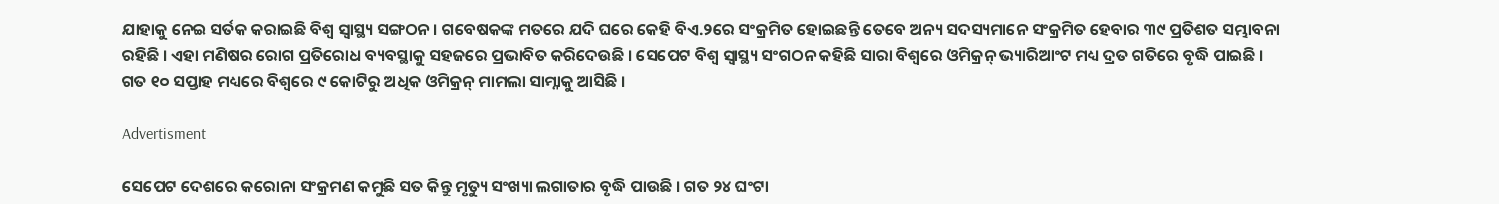ଯାହାକୁ ନେଇ ସର୍ତକ କରାଇଛି ବିଶ୍ୱ ସ୍ୱାସ୍ଥ୍ୟ ସଙ୍ଗଠନ । ଗବେଷକଙ୍କ ମତରେ ଯଦି ଘରେ କେହି ବିଏ.୨ରେ ସଂକ୍ରମିତ ହୋଇଛନ୍ତି ତେବେ ଅନ୍ୟ ସଦସ୍ୟମାନେ ସଂକ୍ରମିତ ହେବାର ୩୯ ପ୍ରତିଶତ ସମ୍ଭାବନା ରହିଛି । ଏହା ମଣିଷର ରୋଗ ପ୍ରତିରୋଧ ବ୍ୟବସ୍ଥାକୁ ସହଜରେ ପ୍ରଭାବିତ କରିଦେଉଛି । ସେପେଟ ବିଶ୍ୱ ସ୍ୱାସ୍ଥ୍ୟ ସଂଗଠନ କହିଛି ସାରା ବିଶ୍ୱରେ ଓମିକ୍ରନ୍ ଭ୍ୟାରିଆଂଟ ମଧ୍ୟ ଦ୍ରତ ଗତିରେ ବୃଦ୍ଧି ପାଇଛି । ଗତ ୧୦ ସପ୍ତାହ ମଧ୍ୟରେ ବିଶ୍ୱରେ ୯ କୋଟିରୁ ଅଧିକ ଓମିକ୍ରନ୍ ମାମଲା ସାମ୍ନାକୁ ଆସିଛି ।

Advertisment

ସେପେଟ ଦେଶରେ କରୋନା ସଂକ୍ରମଣ କମୁଛି ସତ କିନ୍ତୁ ମୃତ୍ୟୁ ସଂଖ୍ୟା ଲଗାତାର ବୃଦ୍ଧି ପାଉଛି । ଗତ ୨୪ ଘଂଟା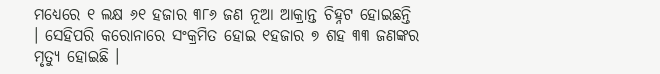ମଧ୍ୟେରେ ୧ ଲକ୍ଷ ୬୧ ହଜାର ୩୮୬ ଜଣ ନୂଆ ଆକ୍ରାନ୍ତ ଚିହ୍ନଟ ହୋଇଛନ୍ତି । ସେହିପରି କରୋନାରେ ସଂକ୍ରମିତ ହୋଇ ୧ହଜାର ୭ ଶହ ୩୩ ଜଣଙ୍କର ମୃତ୍ୟୁ ହୋଇଛି ।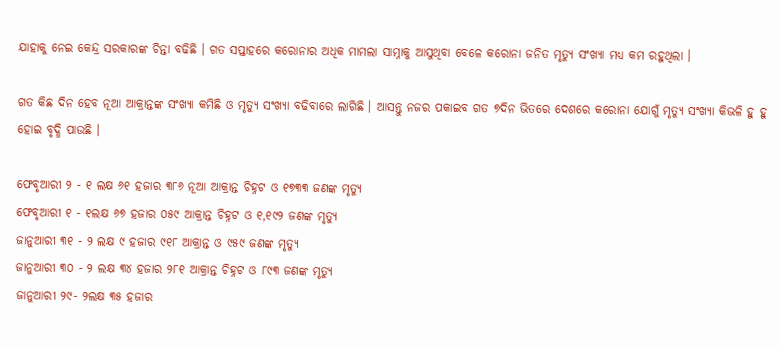ଯାହାକୁ ନେଇ କେନ୍ଦ୍ର ସରକାରଙ୍କ ଚିନ୍ତା ବଢିଛି । ଗତ ସପ୍ତାହରେ କରୋନାର ଅଧିକ ମାମଲା ସାମ୍ନାକୁ ଆସୁଥିବା ବେଳେ କରୋନା ଜନିତ ମୃତ୍ୟୁ ସଂଖ୍ୟା ମଧ୍ୟ କମ ରହୁଥିଲା ।

ଗତ କିଛ ଦିନ ହେବ ନୂଆ ଆକ୍ରାନ୍ତଙ୍କ ସଂଖ୍ୟା କମିଛି ଓ ମୃତ୍ୟୁ ସଂଖ୍ୟା ବଢିବାରେ ଲାଗିଛି । ଆସନ୍ତୁ ନଜର ପକାଇବ ଗତ ୭ଦିନ ଭିତରେ ଦେଶରେ କରୋନା ଯୋଗୁଁ ମୃତ୍ୟୁ ସଂଖ୍ୟା କିଭଳି ହୁ ହୁ ହୋଇ ବୃଦ୍ଧି ପାଉଛି ।

ଫେବୃଆରୀ ୨ - ୧ ଲକ୍ଷ ୬୧ ହଜାର ୩୮୬ ନୂଆ ଆକ୍ରାନ୍ତ ଚିହ୍ନଟ ଓ ୧୭୩୩ ଜଣଙ୍କ ମୃତ୍ୟୁ
ଫେବୃଆରୀ ୧ - ୧ଲକ୍ଷ ୬୭ ହଜାର ୦୫୯ ଆକ୍ରାନ୍ତ ଚିହ୍ନଟ ଓ ୧,୧୯୨ ଜଣଙ୍କ ମୃତ୍ୟୁ
ଜାନୁଆରୀ ୩୧ - ୨ ଲକ୍ଷ ୯ ହଜାର ୯୧୮ ଆକ୍ରାନ୍ତ ଓ ୯୫୯ ଜଣଙ୍କ ମୃତ୍ୟୁ
ଜାନୁଆରୀ ୩୦ - ୨ ଲକ୍ଷ ୩୪ ହଜାର ୨୮୧ ଆକ୍ରାନ୍ତ ଚିହ୍ନଟ ଓ ୮୯୩ ଜଣଙ୍କ ମୃତ୍ୟୁ
ଜାନୁଆରୀ ୨୯- ୨ଲକ୍ଷ ୩୫ ହଜାର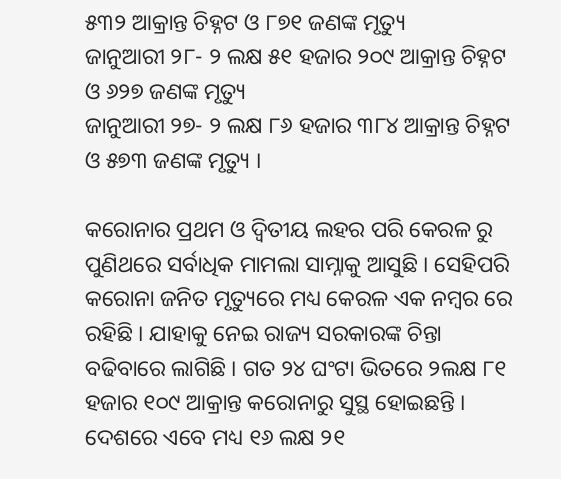୫୩୨ ଆକ୍ରାନ୍ତ ଚିହ୍ନଟ ଓ ୮୭୧ ଜଣଙ୍କ ମୃତ୍ୟୁ
ଜାନୁଆରୀ ୨୮- ୨ ଲକ୍ଷ ୫୧ ହଜାର ୨୦୯ ଆକ୍ରାନ୍ତ ଚିହ୍ନଟ ଓ ୬୨୭ ଜଣଙ୍କ ମୃତ୍ୟୁ
ଜାନୁଆରୀ ୨୭- ୨ ଲକ୍ଷ ୮୬ ହଜାର ୩୮୪ ଆକ୍ରାନ୍ତ ଚିହ୍ନଟ ଓ ୫୭୩ ଜଣଙ୍କ ମୃତ୍ୟୁ ।

କରୋନାର ପ୍ରଥମ ଓ ଦ୍ୱିତୀୟ ଲହର ପରି କେରଳ ରୁ ପୁଣିଥରେ ସର୍ବାଧିକ ମାମଲା ସାମ୍ନାକୁ ଆସୁଛି । ସେହିପରି କରୋନା ଜନିତ ମୃତ୍ୟୁରେ ମଧ୍ୟ କେରଳ ଏକ ନମ୍ବର ରେ ରହିଛି । ଯାହାକୁ ନେଇ ରାଜ୍ୟ ସରକାରଙ୍କ ଚିନ୍ତା ବଢିବାରେ ଲାଗିଛି । ଗତ ୨୪ ଘଂଟା ଭିତରେ ୨ଲକ୍ଷ ୮୧ ହଜାର ୧୦୯ ଆକ୍ରାନ୍ତ କରୋନାରୁ ସୁସ୍ଥ ହୋଇଛନ୍ତି । ଦେଶରେ ଏବେ ମଧ୍ୟ ୧୬ ଲକ୍ଷ ୨୧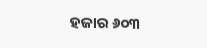ହଜାର ୬୦୩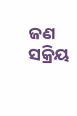ଜଣ ସକ୍ରିୟ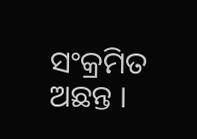ସଂକ୍ରମିତ ଅଛନ୍ତ ।